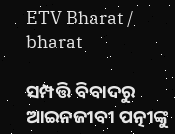ETV Bharat / bharat

ସମ୍ପତ୍ତି ବିବାଦରୁ ଆଇନଜୀବୀ ପତ୍ନୀଙ୍କୁ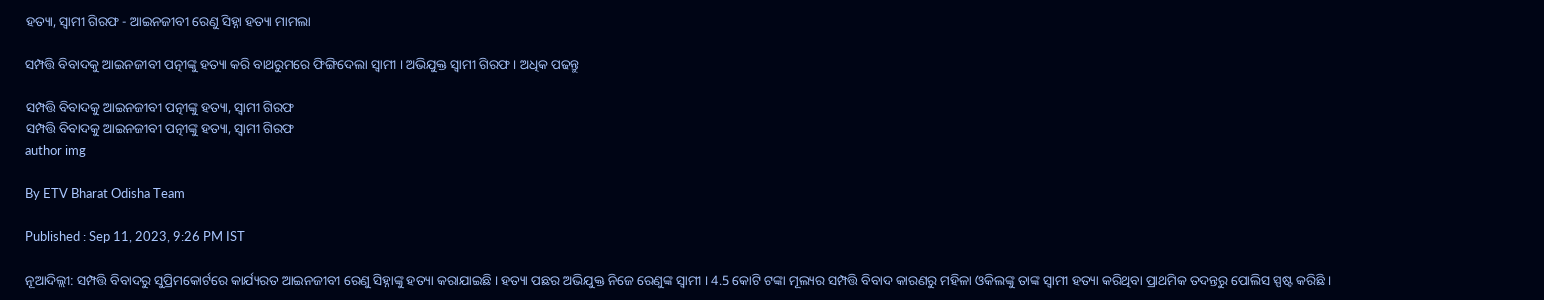ହତ୍ୟା, ସ୍ବାମୀ ଗିରଫ - ଆଇନଜୀବୀ ରେଣୁ ସିହ୍ନା ହତ୍ୟା ମାମଲା

ସମ୍ପତ୍ତି ବିବାଦକୁ ଆଇନଜୀବୀ ପତ୍ନୀଙ୍କୁ ହତ୍ୟା କରି ବାଥରୁମରେ ଫିଙ୍ଗିଦେଲା ସ୍ବାମୀ । ଅଭିଯୁକ୍ତ ସ୍ବାମୀ ଗିରଫ । ଅଧିକ ପଢନ୍ତୁ

ସମ୍ପତ୍ତି ବିବାଦକୁ ଆଇନଜୀବୀ ପତ୍ନୀଙ୍କୁ ହତ୍ୟା, ସ୍ବାମୀ ଗିରଫ
ସମ୍ପତ୍ତି ବିବାଦକୁ ଆଇନଜୀବୀ ପତ୍ନୀଙ୍କୁ ହତ୍ୟା, ସ୍ବାମୀ ଗିରଫ
author img

By ETV Bharat Odisha Team

Published : Sep 11, 2023, 9:26 PM IST

ନୂଆଦିଲ୍ଲୀ: ସମ୍ପତ୍ତି ବିବାଦରୁ ସୁପ୍ରିମକୋର୍ଟରେ କାର୍ଯ୍ୟରତ ଆଇନଜୀବୀ ରେଣୁ ସିହ୍ନାଙ୍କୁ ହତ୍ୟା କରାଯାଇଛି । ହତ୍ୟା ପଛର ଅଭିଯୁକ୍ତ ନିଜେ ରେଣୁଙ୍କ ସ୍ବାମୀ । 4.5 କୋଟି ଟଙ୍କା ମୂଲ୍ୟର ସମ୍ପତ୍ତି ବିବାଦ କାରଣରୁ ମହିଳା ଓକିଲଙ୍କୁ ତାଙ୍କ ସ୍ବାମୀ ହତ୍ୟା କରିଥିବା ପ୍ରାଥମିକ ତଦନ୍ତରୁ ପୋଲିସ ସ୍ପଷ୍ଟ କରିଛି ।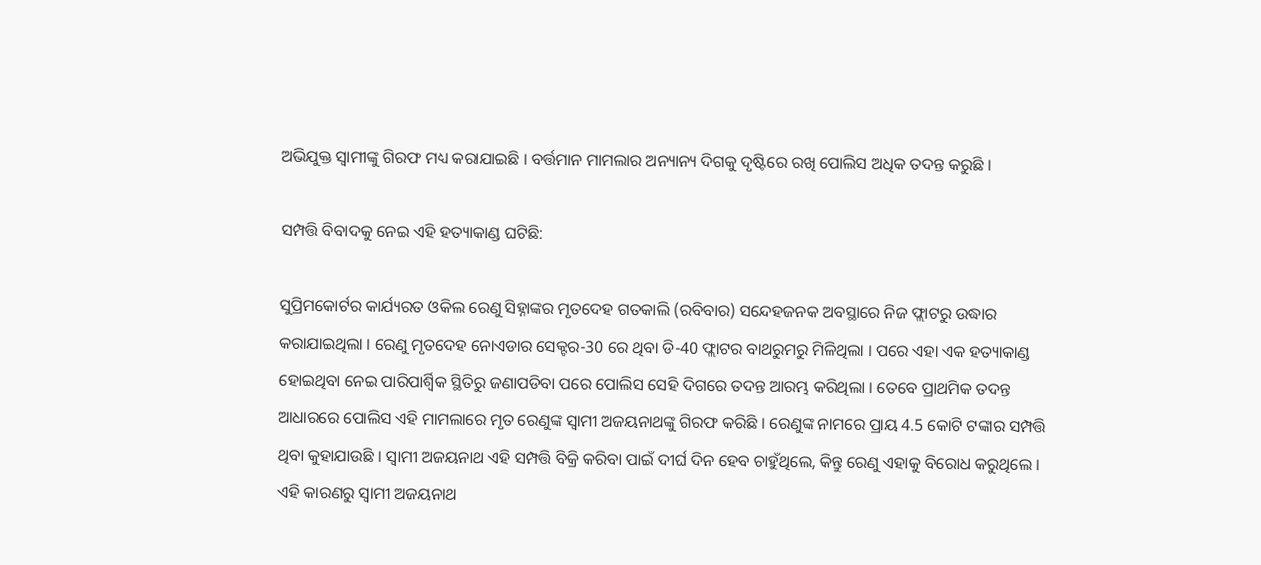ଅଭିଯୁକ୍ତ ସ୍ୱାମୀଙ୍କୁ ଗିରଫ ମଧ୍ୟ କରାଯାଇଛି । ବର୍ତ୍ତମାନ ମାମଲାର ଅନ୍ୟାନ୍ୟ ଦିଗକୁ ଦୃଷ୍ଟିରେ ରଖି ପୋଲିସ ଅଧିକ ତଦନ୍ତ କରୁଛି ।

ସମ୍ପତ୍ତି ବିବାଦକୁ ନେଇ ଏହି ହତ୍ୟାକାଣ୍ଡ ଘଟିଛି:

ସୁପ୍ରିମକୋର୍ଟର କାର୍ଯ୍ୟରତ ଓକିଲ ରେଣୁ ସିହ୍ନାଙ୍କର ମୃତଦେହ ଗତକାଲି (ରବିବାର) ସନ୍ଦେହଜନକ ଅବସ୍ଥାରେ ନିଜ ଫ୍ଲାଟରୁ ଉଦ୍ଧାର କରାଯାଇଥିଲା । ରେଣୁ ମୃତଦେହ ନୋଏଡାର ସେକ୍ଟର-30 ରେ ଥିବା ଡି-40 ଫ୍ଲାଟର ବାଥରୁମରୁ ମିଳିଥିଲା । ପରେ ଏହା ଏକ ହତ୍ୟାକାଣ୍ଡ ହୋଇଥିବା ନେଇ ପାରିପାର୍ଶ୍ବିକ ସ୍ଥିତିରୁ ଜଣାପଡିବା ପରେ ପୋଲିସ ସେହି ଦିଗରେ ତଦନ୍ତ ଆରମ୍ଭ କରିଥିଲା । ତେବେ ପ୍ରାଥମିକ ତଦନ୍ତ ଆଧାରରେ ପୋଲିସ ଏହି ମାମଲାରେ ମୃତ ରେଣୁଙ୍କ ସ୍ବାମୀ ଅଜୟନାଥଙ୍କୁ ଗିରଫ କରିଛି । ରେଣୁଙ୍କ ନାମରେ ପ୍ରାୟ 4.5 କୋଟି ଟଙ୍କାର ସମ୍ପତ୍ତି ଥିବା କୁହାଯାଉଛି । ସ୍ୱାମୀ ଅଜୟନାଥ ଏହି ସମ୍ପତ୍ତି ବିକ୍ରି କରିବା ପାଇଁ ଦୀର୍ଘ ଦିନ ହେବ ଚାହୁଁଥିଲେ, କିନ୍ତୁ ରେଣୁ ଏହାକୁ ବିରୋଧ କରୁଥିଲେ । ଏହି କାରଣରୁ ସ୍ବାମୀ ଅଜୟନାଥ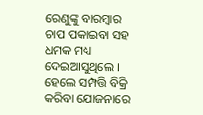ରେଣୁଙ୍କୁ ବାରମ୍ବାର ଚାପ ପକାଇବା ସହ ଧମକ ମଧ୍ୟ ଦେଇଆସୁଥିଲେ । ହେଲେ ସମ୍ପତ୍ତି ବିକ୍ରି କରିବା ଯୋଜନାରେ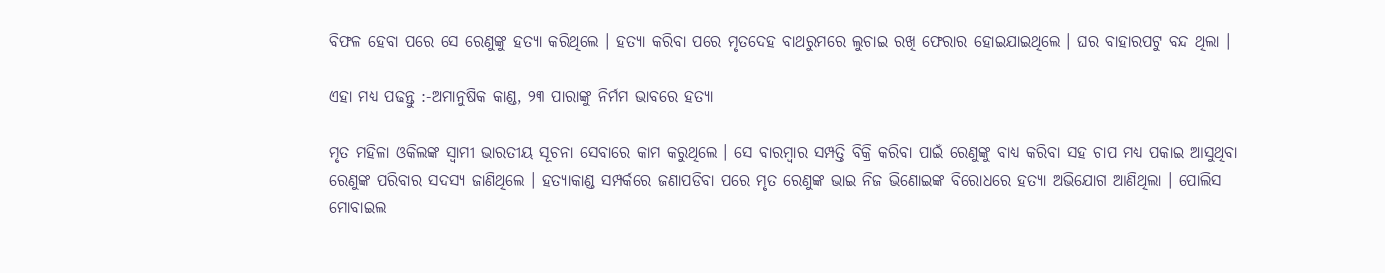ବିଫଳ ହେବା ପରେ ସେ ରେଣୁଙ୍କୁ ହତ୍ଯା କରିଥିଲେ । ହତ୍ୟା କରିବା ପରେ ମୃତଦେହ ବାଥରୁମରେ ଲୁଚାଇ ରଖି ଫେରାର ହୋଇଯାଇଥିଲେ । ଘର ବାହାରପଟୁ ବନ୍ଦ ଥିଲା ।

ଏହା ମଧ୍ୟ ପଢନ୍ତୁ :-ଅମାନୁଷିକ କାଣ୍ଡ, ୨୩ ପାରାଙ୍କୁ ନିର୍ମମ ଭାବରେ ହତ୍ୟା

ମୃତ ମହିଳା ଓକିଲଙ୍କ ସ୍ୱାମୀ ଭାରତୀୟ ସୂଚନା ସେବାରେ କାମ କରୁଥିଲେ । ସେ ବାରମ୍ବାର ସମ୍ପତ୍ତି ବିକ୍ରି କରିବା ପାଇଁ ରେଣୁଙ୍କୁ ବାଧ୍ୟ କରିବା ସହ ଚାପ ମଧ୍ୟ ପକାଇ ଆସୁଥିବା ରେଣୁଙ୍କ ପରିବାର ସଦସ୍ୟ ଜାଣିଥିଲେ । ହତ୍ୟାକାଣ୍ଡ ସମ୍ପର୍କରେ ଜଣାପଡିବା ପରେ ମୃତ ରେଣୁଙ୍କ ଭାଇ ନିଜ ଭିଣୋଇଙ୍କ ବିରୋଧରେ ହତ୍ୟା ଅଭିଯୋଗ ଆଣିଥିଲା । ପୋଲିସ ମୋବାଇଲ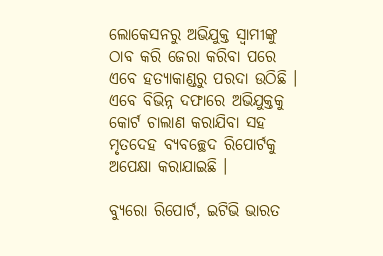ଲୋକେସନରୁ ଅଭିଯୁକ୍ତ ସ୍ବାମୀଙ୍କୁ ଠାବ କରି ଜେରା କରିବା ପରେ ଏବେ ହତ୍ୟାକାଣ୍ଡରୁ ପରଦା ଉଠିଛି । ଏବେ ବିଭିନ୍ନ ଦଫାରେ ଅଭିଯୁକ୍ତକୁ କୋର୍ଟ ଚାଲାଣ କରାଯିବା ସହ ମୃତଦେହ ବ୍ୟବଚ୍ଛେଦ ରିପୋର୍ଟକୁ ଅପେକ୍ଷା କରାଯାଇଛି ।

ବ୍ୟୁରୋ ରିପୋର୍ଟ, ଇଟିଭି ଭାରତ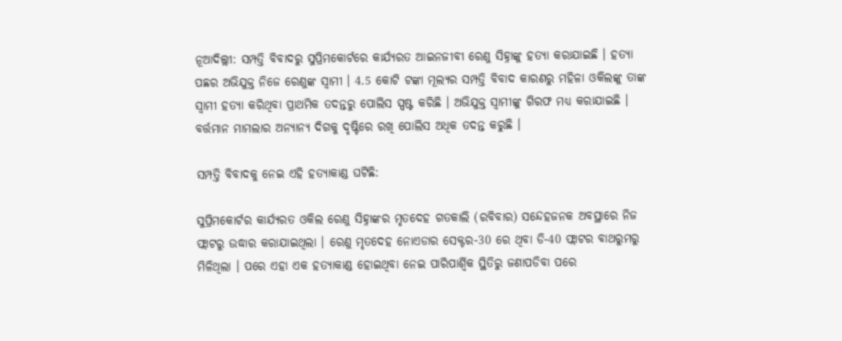ନୂଆଦିଲ୍ଲୀ: ସମ୍ପତ୍ତି ବିବାଦରୁ ସୁପ୍ରିମକୋର୍ଟରେ କାର୍ଯ୍ୟରତ ଆଇନଜୀବୀ ରେଣୁ ସିହ୍ନାଙ୍କୁ ହତ୍ୟା କରାଯାଇଛି । ହତ୍ୟା ପଛର ଅଭିଯୁକ୍ତ ନିଜେ ରେଣୁଙ୍କ ସ୍ବାମୀ । 4.5 କୋଟି ଟଙ୍କା ମୂଲ୍ୟର ସମ୍ପତ୍ତି ବିବାଦ କାରଣରୁ ମହିଳା ଓକିଲଙ୍କୁ ତାଙ୍କ ସ୍ବାମୀ ହତ୍ୟା କରିଥିବା ପ୍ରାଥମିକ ତଦନ୍ତରୁ ପୋଲିସ ସ୍ପଷ୍ଟ କରିଛି । ଅଭିଯୁକ୍ତ ସ୍ୱାମୀଙ୍କୁ ଗିରଫ ମଧ୍ୟ କରାଯାଇଛି । ବର୍ତ୍ତମାନ ମାମଲାର ଅନ୍ୟାନ୍ୟ ଦିଗକୁ ଦୃଷ୍ଟିରେ ରଖି ପୋଲିସ ଅଧିକ ତଦନ୍ତ କରୁଛି ।

ସମ୍ପତ୍ତି ବିବାଦକୁ ନେଇ ଏହି ହତ୍ୟାକାଣ୍ଡ ଘଟିଛି:

ସୁପ୍ରିମକୋର୍ଟର କାର୍ଯ୍ୟରତ ଓକିଲ ରେଣୁ ସିହ୍ନାଙ୍କର ମୃତଦେହ ଗତକାଲି (ରବିବାର) ସନ୍ଦେହଜନକ ଅବସ୍ଥାରେ ନିଜ ଫ୍ଲାଟରୁ ଉଦ୍ଧାର କରାଯାଇଥିଲା । ରେଣୁ ମୃତଦେହ ନୋଏଡାର ସେକ୍ଟର-30 ରେ ଥିବା ଡି-40 ଫ୍ଲାଟର ବାଥରୁମରୁ ମିଳିଥିଲା । ପରେ ଏହା ଏକ ହତ୍ୟାକାଣ୍ଡ ହୋଇଥିବା ନେଇ ପାରିପାର୍ଶ୍ବିକ ସ୍ଥିତିରୁ ଜଣାପଡିବା ପରେ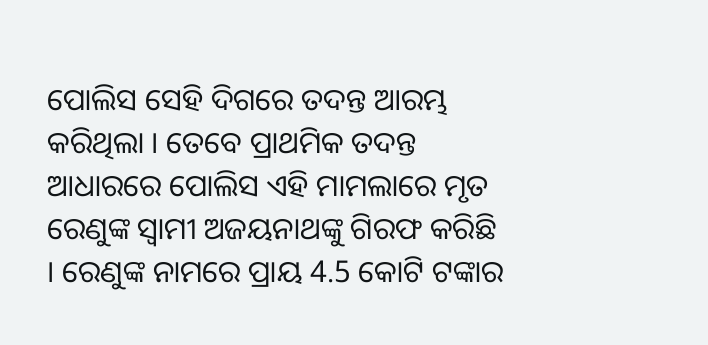ପୋଲିସ ସେହି ଦିଗରେ ତଦନ୍ତ ଆରମ୍ଭ କରିଥିଲା । ତେବେ ପ୍ରାଥମିକ ତଦନ୍ତ ଆଧାରରେ ପୋଲିସ ଏହି ମାମଲାରେ ମୃତ ରେଣୁଙ୍କ ସ୍ବାମୀ ଅଜୟନାଥଙ୍କୁ ଗିରଫ କରିଛି । ରେଣୁଙ୍କ ନାମରେ ପ୍ରାୟ 4.5 କୋଟି ଟଙ୍କାର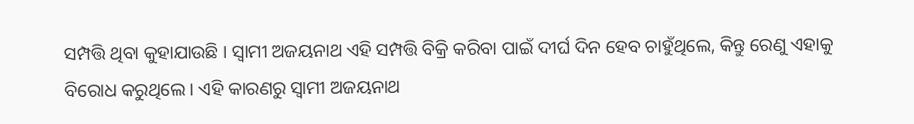ସମ୍ପତ୍ତି ଥିବା କୁହାଯାଉଛି । ସ୍ୱାମୀ ଅଜୟନାଥ ଏହି ସମ୍ପତ୍ତି ବିକ୍ରି କରିବା ପାଇଁ ଦୀର୍ଘ ଦିନ ହେବ ଚାହୁଁଥିଲେ, କିନ୍ତୁ ରେଣୁ ଏହାକୁ ବିରୋଧ କରୁଥିଲେ । ଏହି କାରଣରୁ ସ୍ବାମୀ ଅଜୟନାଥ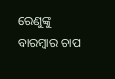ରେଣୁଙ୍କୁ ବାରମ୍ବାର ଚାପ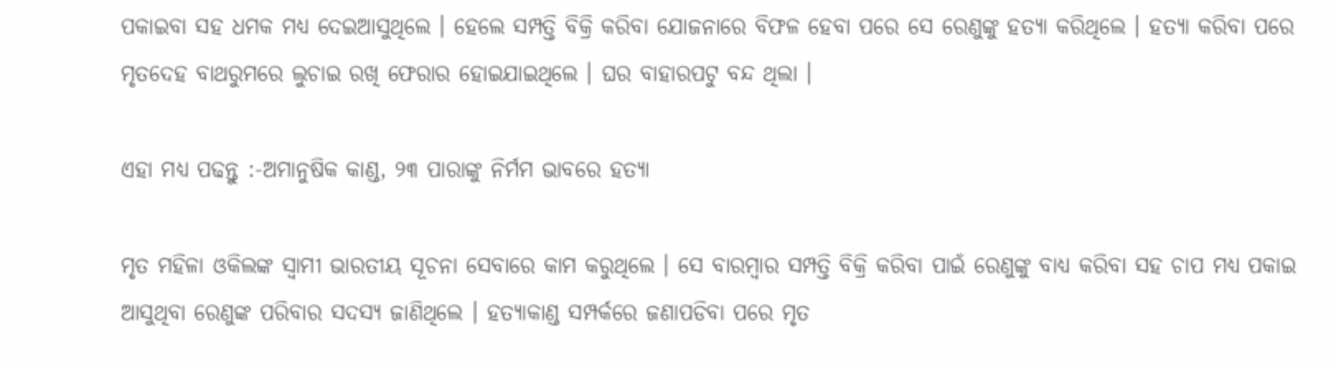ପକାଇବା ସହ ଧମକ ମଧ୍ୟ ଦେଇଆସୁଥିଲେ । ହେଲେ ସମ୍ପତ୍ତି ବିକ୍ରି କରିବା ଯୋଜନାରେ ବିଫଳ ହେବା ପରେ ସେ ରେଣୁଙ୍କୁ ହତ୍ଯା କରିଥିଲେ । ହତ୍ୟା କରିବା ପରେ ମୃତଦେହ ବାଥରୁମରେ ଲୁଚାଇ ରଖି ଫେରାର ହୋଇଯାଇଥିଲେ । ଘର ବାହାରପଟୁ ବନ୍ଦ ଥିଲା ।

ଏହା ମଧ୍ୟ ପଢନ୍ତୁ :-ଅମାନୁଷିକ କାଣ୍ଡ, ୨୩ ପାରାଙ୍କୁ ନିର୍ମମ ଭାବରେ ହତ୍ୟା

ମୃତ ମହିଳା ଓକିଲଙ୍କ ସ୍ୱାମୀ ଭାରତୀୟ ସୂଚନା ସେବାରେ କାମ କରୁଥିଲେ । ସେ ବାରମ୍ବାର ସମ୍ପତ୍ତି ବିକ୍ରି କରିବା ପାଇଁ ରେଣୁଙ୍କୁ ବାଧ୍ୟ କରିବା ସହ ଚାପ ମଧ୍ୟ ପକାଇ ଆସୁଥିବା ରେଣୁଙ୍କ ପରିବାର ସଦସ୍ୟ ଜାଣିଥିଲେ । ହତ୍ୟାକାଣ୍ଡ ସମ୍ପର୍କରେ ଜଣାପଡିବା ପରେ ମୃତ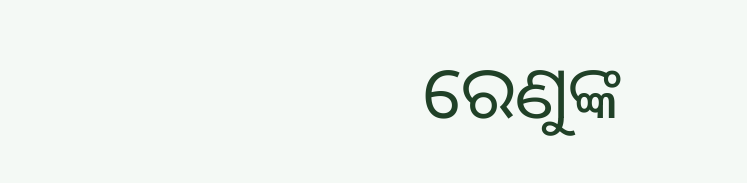ରେଣୁଙ୍କ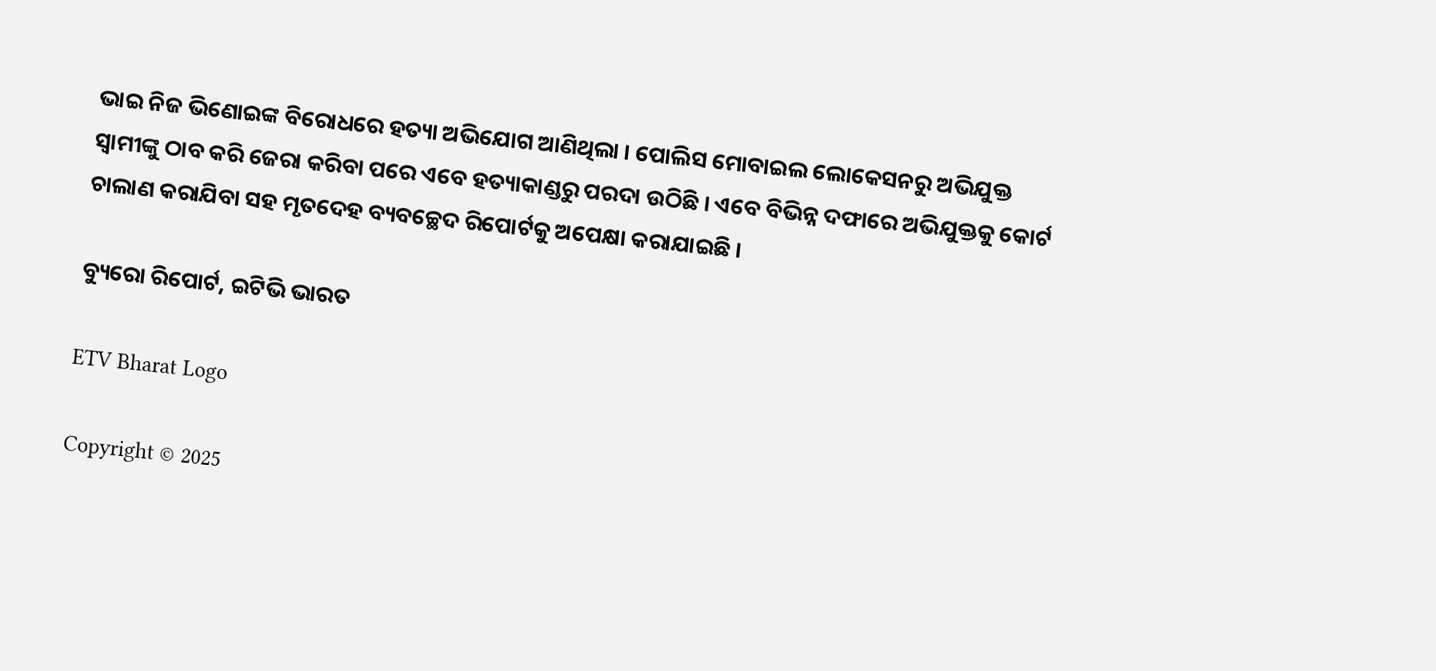ଭାଇ ନିଜ ଭିଣୋଇଙ୍କ ବିରୋଧରେ ହତ୍ୟା ଅଭିଯୋଗ ଆଣିଥିଲା । ପୋଲିସ ମୋବାଇଲ ଲୋକେସନରୁ ଅଭିଯୁକ୍ତ ସ୍ବାମୀଙ୍କୁ ଠାବ କରି ଜେରା କରିବା ପରେ ଏବେ ହତ୍ୟାକାଣ୍ଡରୁ ପରଦା ଉଠିଛି । ଏବେ ବିଭିନ୍ନ ଦଫାରେ ଅଭିଯୁକ୍ତକୁ କୋର୍ଟ ଚାଲାଣ କରାଯିବା ସହ ମୃତଦେହ ବ୍ୟବଚ୍ଛେଦ ରିପୋର୍ଟକୁ ଅପେକ୍ଷା କରାଯାଇଛି ।

ବ୍ୟୁରୋ ରିପୋର୍ଟ, ଇଟିଭି ଭାରତ

ETV Bharat Logo

Copyright © 2025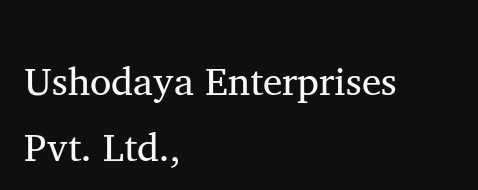Ushodaya Enterprises Pvt. Ltd.,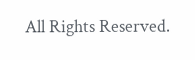All Rights Reserved.